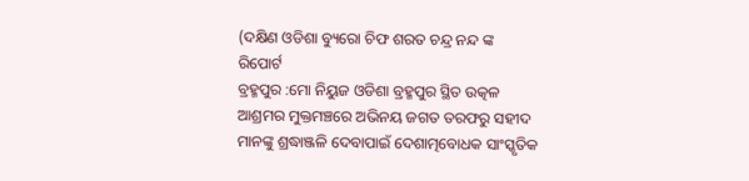(ଦକ୍ଷିଣ ଓଡିଶା ବ୍ୟୁରୋ ଚିଫ ଶରତ ଚନ୍ଦ୍ର ନନ୍ଦ ଙ୍କ ରିପୋର୍ଟ
ବ୍ରହ୍ମପୁର :ମୋ ନିୟୁଜ ଓଡିଶା ବ୍ରହ୍ମପୁର ସ୍ଥିତ ଉତ୍କଳ ଆଶ୍ରମର ମୁକ୍ତମଞ୍ଚରେ ଅଭିନୟ ଜଗତ ତରଫରୁ ସହୀଦ ମାନଙ୍କୁ ଶ୍ରଦ୍ଧାଞ୍ଜଳି ଦେବାପାଇଁ ଦେଶାତ୍ମବୋଧକ ସାଂସ୍କୃତିକ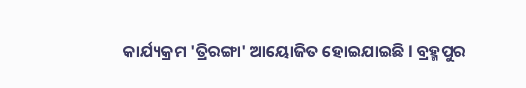କାର୍ଯ୍ୟକ୍ରମ 'ତ୍ରିରଙ୍ଗା' ଆୟୋଜିତ ହୋଇଯାଇଛି l ବ୍ରହ୍ମପୁର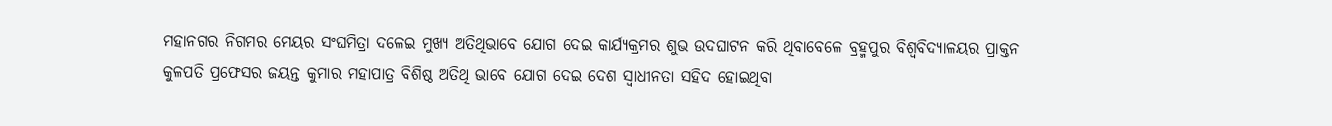ମହାନଗର ନିଗମର ମେୟର ସଂଘମିତ୍ରା ଦଳେଇ ମୁଖ୍ୟ ଅତିଥିଭାବେ ଯୋଗ ଦେଇ କାର୍ଯ୍ୟକ୍ରମର ଶୁଭ ଉଦଘାଟନ କରି ଥିବାବେଳେ ବ୍ରହ୍ମପୁର ବିଶ୍ୱବିଦ୍ୟାଳୟର ପ୍ରାକ୍ତନ କୁଳପତି ପ୍ରଫେସର ଜୟନ୍ତ କୁମାର ମହାପାତ୍ର ବିଶିଷ୍ଠ ଅତିଥି ଭାବେ ଯୋଗ ଦେଇ ଦେଶ ସ୍ୱାଧୀନତା ସହିଦ ହୋଇଥିବା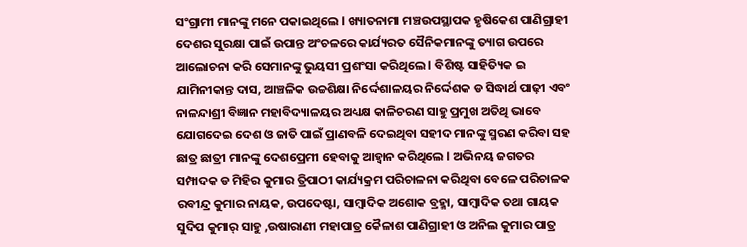ସଂଗ୍ରାମୀ ମାନଙ୍କୁ ମନେ ପକାଇଥିଲେ l ଖ୍ୟାତନାମା ମଞ୍ଚଉପସ୍ଥାପକ ହୃଷିକେଶ ପାଣିଗ୍ରାହୀ ଦେଶର ସୁରକ୍ଷା ପାଇଁ ଉପାନ୍ତ ଅଂଚଳରେ କାର୍ଯ୍ୟରତ ସୈନିକମାନଙ୍କୁ ତ୍ୟାଗ ଉପରେ ଆଲୋଚନା କରି ସେମାନଙ୍କୁ ଭୁୟସୀ ପ୍ରଶଂସା କରିଥିଲେ l ବିଶିଷ୍ଟ ସାହିତ୍ୟିକ ଇ ଯାମିନୀକାନ୍ତ ଦାସ, ଆଞ୍ଚଳିକ ଉଚ୍ଚଶିକ୍ଷା ନିର୍ଦ୍ଦେଶାଳୟର ନିର୍ଦ୍ଦେଶକ ଡ ସିଦ୍ଧାର୍ଥ ପାଢ଼ୀ ଏବଂ ନାଳନ୍ଦାଶ୍ରୀ ବିଜ୍ଞାନ ମହାବିଦ୍ୟାଳୟର ଅଧ୍ୟକ୍ଷ କାଳିଚରଣ ସାହୁ ପ୍ରମୁଖ ଅତିଥି ଭାବେ ଯୋଗଦେଇ ଦେଶ ଓ ଜାତି ପାଇଁ ପ୍ରାଣବଳି ଦେଇଥିବା ସହୀଦ ମାନଙ୍କୁ ସ୍ମରଣ କରିବା ସହ ଛାତ୍ର ଛାତ୍ରୀ ମାନଙ୍କୁ ଦେଶପ୍ରେମୀ ହେବାକୁ ଆହ୍ୱାନ କରିଥିଲେ l ଅଭିନୟ ଜଗତର ସମ୍ପାଦକ ଡ ମିହିର କୁମାର ତ୍ରିପାଠୀ କାର୍ଯ୍ୟକ୍ରମ ପରିଚାଳନା କରିଥିବା ବେଳେ ପରିଚାଳକ ରବୀନ୍ଦ୍ର କୁମାର ନାୟକ, ଉପଦେଷ୍ଟା, ସାମ୍ବାଦିକ ଅଶୋକ ବ୍ରହ୍ମା, ସାମ୍ବାଦିକ ତଥା ଗାୟକ ସୁଦିପ କୁମାର୍ ସାହୁ ,ଉଷାରାଣୀ ମହାପାତ୍ର କୈଳାଶ ପାଣିଗ୍ରାହୀ ଓ ଅନିଲ କୁମାର ପାତ୍ର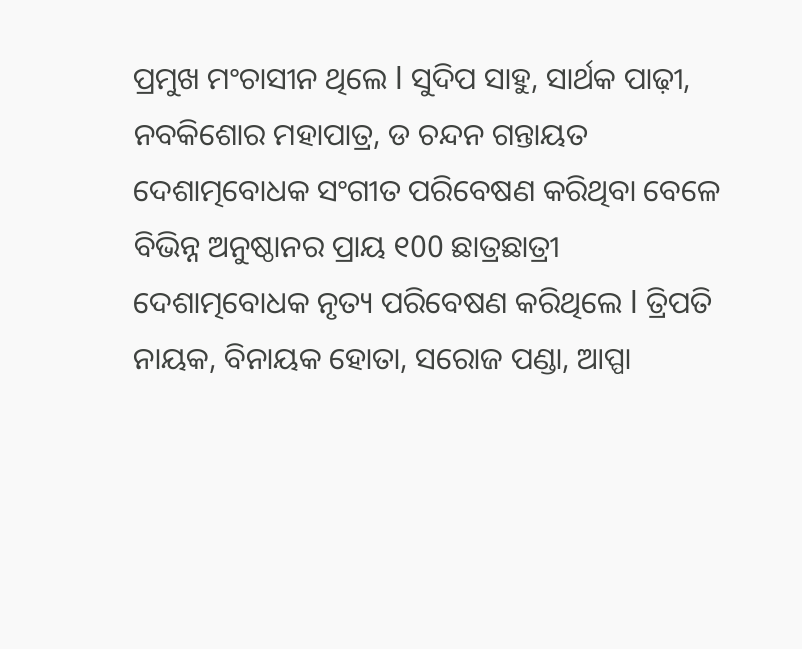ପ୍ରମୁଖ ମଂଚାସୀନ ଥିଲେ l ସୁଦିପ ସାହୁ, ସାର୍ଥକ ପାଢ଼ୀ, ନବକିଶୋର ମହାପାତ୍ର, ଡ ଚନ୍ଦନ ଗନ୍ତାୟତ ଦେଶାତ୍ମବୋଧକ ସଂଗୀତ ପରିବେଷଣ କରିଥିବା ବେଳେ ବିଭିନ୍ନ ଅନୁଷ୍ଠାନର ପ୍ରାୟ ୧00 ଛାତ୍ରଛାତ୍ରୀ ଦେଶାତ୍ମବୋଧକ ନୃତ୍ୟ ପରିବେଷଣ କରିଥିଲେ l ତ୍ରିପତି ନାୟକ, ବିନାୟକ ହୋତା, ସରୋଜ ପଣ୍ଡା, ଆପ୍ପା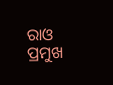ରାଓ ପ୍ରମୁଖ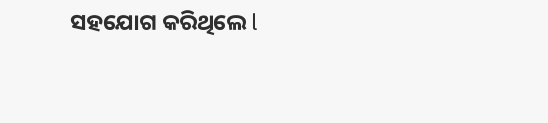ସହଯୋଗ କରିଥିଲେ l